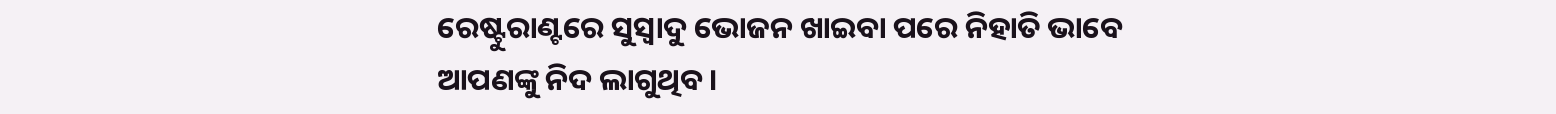ରେଷ୍ଟୁରାଣ୍ଟରେ ସୁସ୍ୱାଦୁ ଭୋଜନ ଖାଇବା ପରେ ନିହାତି ଭାବେ ଆପଣଙ୍କୁ ନିଦ ଲାଗୁଥିବ ।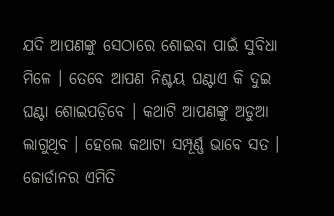ଯଦି ଆପଣଙ୍କୁ ସେଠାରେ ଶୋଇବା ପାଇଁ ସୁବିଧା ମିଳେ । ତେବେ ଆପଣ ନିଶ୍ଚୟ ଘଣ୍ଟାଏ କି ଦୁଇ ଘଣ୍ଟା ଶୋଇପଡ଼ିବେ । କଥାଟି ଆପଣଙ୍କୁ ଅଡୁଆ ଲାଗୁଥିବ । ହେଲେ କଥାଟା ସମ୍ପୂର୍ଣ୍ଣ ଭାବେ ସତ । ଜୋର୍ଡାନର ଏମିତି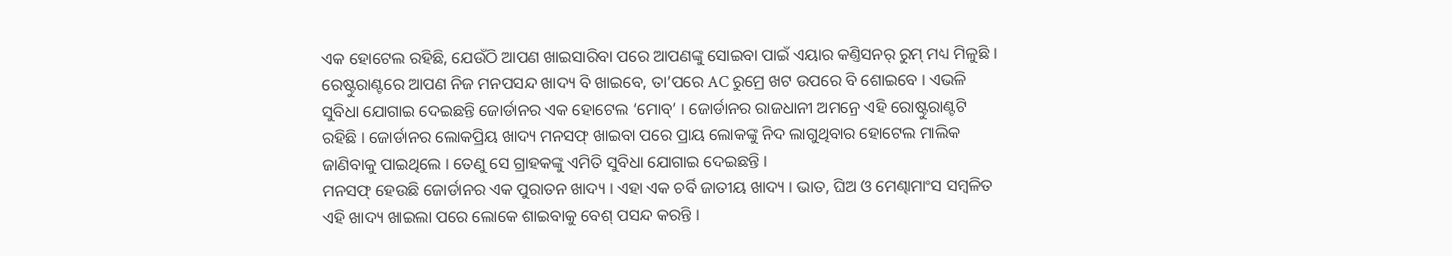ଏକ ହୋଟେଲ ରହିଛି, ଯେଉଁଠି ଆପଣ ଖାଇସାରିବା ପରେ ଆପଣଙ୍କୁ ସୋଇବା ପାଇଁ ଏୟାର କଣ୍ତିସନର୍ ରୁମ୍ ମଧ୍ୟ ମିଳୁଛି ।
ରେଷ୍ଟୁରାଣ୍ଟରେ ଆପଣ ନିଜ ମନପସନ୍ଦ ଖାଦ୍ୟ ବି ଖାଇବେ, ତା’ପରେ AC ରୁମ୍ରେ ଖଟ ଉପରେ ବି ଶୋଇବେ । ଏଭଳି ସୁବିଧା ଯୋଗାଇ ଦେଇଛନ୍ତି ଜୋର୍ଡାନର ଏକ ହୋଟେଲ ‘ମୋବ୍’ । ଜୋର୍ଡାନର ରାଜଧାନୀ ଅମନ୍ରେ ଏହି ରୋଷ୍ଟୁରାଣ୍ଟଟି ରହିଛି । ଜୋର୍ଡାନର ଲୋକପ୍ରିୟ ଖାଦ୍ୟ ମନସଫ୍ ଖାଇବା ପରେ ପ୍ରାୟ ଲୋକଙ୍କୁ ନିଦ ଲାଗୁଥିବାର ହୋଟେଲ ମାଲିକ ଜାଣିବାକୁ ପାଇଥିଲେ । ତେଣୁ ସେ ଗ୍ରାହକଙ୍କୁ ଏମିତି ସୁବିଧା ଯୋଗାଇ ଦେଇଛନ୍ତି ।
ମନସଫ୍ ହେଉଛି ଜୋର୍ଡାନର ଏକ ପୁରାତନ ଖାଦ୍ୟ । ଏହା ଏକ ଚର୍ବି ଜାତୀୟ ଖାଦ୍ୟ । ଭାତ, ଘିଅ ଓ ମେଣ୍ଢାମାଂସ ସମ୍ବଳିତ ଏହି ଖାଦ୍ୟ ଖାଇଲା ପରେ ଲୋକେ ଶାଇବାକୁ ବେଶ୍ ପସନ୍ଦ କରନ୍ତି ।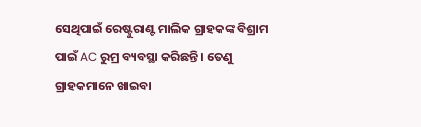ସେଥିପାଇଁ ରେଷ୍ଟୁରାଣ୍ଟ ମାଲିକ ଗ୍ରାହକଙ୍କ ବିଶ୍ରାମ ପାଇଁ AC ରୁମ୍ର ବ୍ୟବସ୍ଥା କରିଛନ୍ତି । ତେଣୁ ଗ୍ରାହକମାନେ ଖାଇବା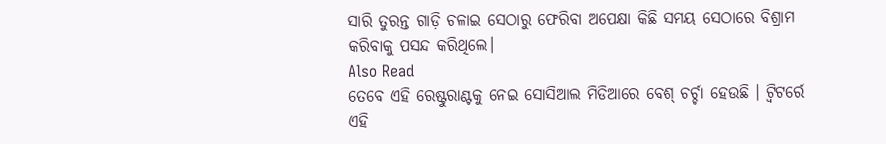ସାରି ତୁରନ୍ତ ଗାଡ଼ି ଚଳାଇ ସେଠାରୁ ଫେରିବା ଅପେକ୍ଷା କିଛି ସମୟ ସେଠାରେ ବିଶ୍ରାମ କରିବାକୁ ପସନ୍ଦ କରିଥିଲେ।
Also Read
ତେବେ ଏହି ରେଷ୍ଟୁରାଣ୍ଟକୁ ନେଇ ସୋସିଆଲ ମିଡିଆରେ ବେଶ୍ ଚର୍ଚ୍ଚା ହେଉଛି । ଟ୍ୱିଟର୍ରେ ଏହି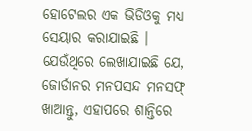ହୋଟେଲର ଏକ ଭିଡିଓକୁ ମଧ୍ୟ ସେୟାର କରାଯାଇଛି । ଯେଉଁଥିରେ ଲେଖାଯାଇଛି ଯେ, ଜୋର୍ଡାନର ମନପସନ୍ଦ ମନସଫ୍ ଖାଆନ୍ତୁ, ଏହାପରେ ଶାନ୍ତିରେ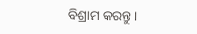ବିଶ୍ରାମ କରନ୍ତୁ ।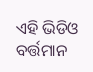ଏହି ଭିଡିଓ ବର୍ତ୍ତମାନ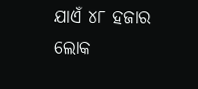ଯାଏଁ ୪୮ ହଜାର ଲୋକ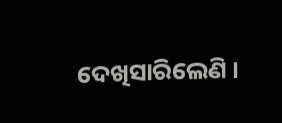ଦେଖିସାରିଲେଣି ।